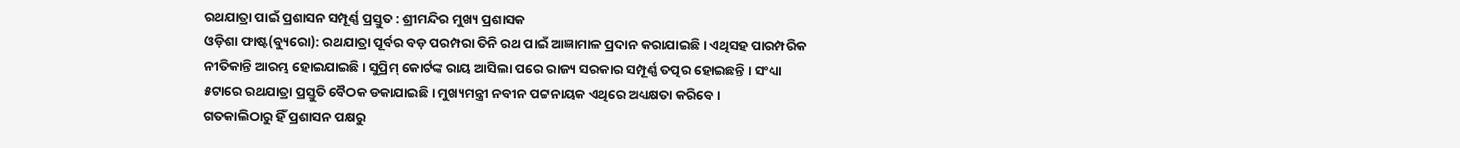ରଥଯାତ୍ରା ପାଇଁ ପ୍ରଶାସନ ସମ୍ପୂର୍ଣ୍ଣ ପ୍ରସ୍ତୁତ : ଶ୍ରୀମନ୍ଦିର ମୁଖ୍ୟ ପ୍ରଶାସକ
ଓଡ଼ିଶା ଫାଷ୍ଟ(ବ୍ୟୁରୋ): ରଥଯାତ୍ରା ପୂର୍ବର ବଡ଼ ପରମ୍ପରା ତିନି ରଥ ପାଇଁ ଆଜ୍ଞାମାଳ ପ୍ରଦାନ କରାଯାଇଛି । ଏଥିସହ ପାରମ୍ପରିକ ନୀତିକାନ୍ତି ଆରମ୍ଭ ହୋଇଯାଇଛି । ସୁପ୍ରିମ୍ କୋର୍ଟଙ୍କ ରାୟ ଆସିଲା ପରେ ରାଜ୍ୟ ସରକାର ସମ୍ପୂର୍ଣ୍ଣ ତତ୍ପର ହୋଇଛନ୍ତି । ସଂଧ୍ୟା ୫ଟାରେ ରଥଯାତ୍ରା ପ୍ରସ୍ତୁତି ବୈଠକ ଡକାଯାଇଛି । ମୁଖ୍ୟମନ୍ତ୍ରୀ ନବୀନ ପଟ୍ଟନାୟକ ଏଥିରେ ଅଧ୍ୟକ୍ଷତା କରିବେ ।
ଗତକାଲିଠାରୁ ହିଁ ପ୍ରଶାସନ ପକ୍ଷରୁ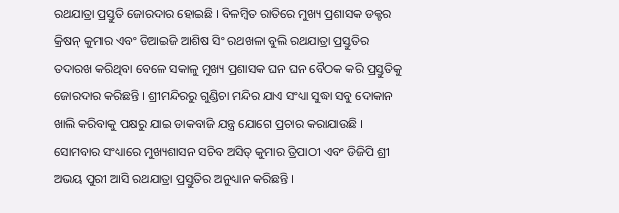ରଥଯାତ୍ରା ପ୍ରସ୍ତୁତି ଜୋରଦାର ହୋଇଛି । ବିଳମ୍ବିତ ରାତିରେ ମୁଖ୍ୟ ପ୍ରଶାସକ ଡକ୍ଟର କ୍ରିଷନ୍ କୁମାର ଏବଂ ଡିଆଇଜି ଆଶିଷ ସିଂ ରଥଖଳା ବୁଲି ରଥଯାତ୍ରା ପ୍ରସ୍ତୁତିର ତଦାରଖ କରିଥିବା ବେଳେ ସକାଳୁ ମୁଖ୍ୟ ପ୍ରଶାସକ ଘନ ଘନ ବୈଠକ କରି ପ୍ରସ୍ତୁତିକୁ ଜୋରଦାର କରିଛନ୍ତି । ଶ୍ରୀମନ୍ଦିରରୁ ଗୁଣ୍ଡିଚା ମନ୍ଦିର ଯାଏ ସଂଧ୍ୟା ସୁଦ୍ଧା ସବୁ ଦୋକାନ ଖାଲି କରିବାକୁ ପକ୍ଷରୁ ଯାଇ ଡାକବାଜି ଯନ୍ତ୍ର ଯୋଗେ ପ୍ରଚାର କରାଯାଉଛି ।
ସୋମବାର ସଂଧ୍ୟାରେ ମୁଖ୍ୟଶାସନ ସଚିବ ଅସିତ୍ କୁମାର ତ୍ରିପାଠୀ ଏବଂ ଡିଜିପି ଶ୍ରୀ ଅଭୟ ପୁରୀ ଆସି ରଥଯାତ୍ରା ପ୍ରସ୍ତୁତିର ଅନୁଧ୍ୟାନ କରିଛନ୍ତି ।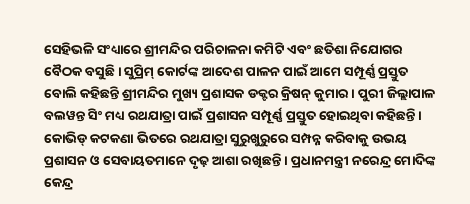ସେହିଭଳି ସଂଧ୍ୟାରେ ଶ୍ରୀମନ୍ଦିର ପରିଚାଳନା କମିଟି ଏବଂ ଛତିଶା ନିଯୋଗର ବୈଠକ ବସୁଛି । ସୁପ୍ରିମ୍ କୋର୍ଟଙ୍କ ଆଦେଶ ପାଳନ ପାଇଁ ଆମେ ସମ୍ପୂର୍ଣ୍ଣ ପ୍ରସ୍ତୁତ ବୋଲି କହିଛନ୍ତି ଶ୍ରୀମନ୍ଦିର ମୁଖ୍ୟ ପ୍ରଶାସକ ଡକ୍ଟର କ୍ରିଷନ୍ କୁମାର । ପୁରୀ ଜିଲ୍ଲାପାଳ ବଲୱନ୍ତ ସିଂ ମଧ୍ୟ ରଥଯାତ୍ରା ପାଇଁ ପ୍ରଶାସନ ସମ୍ପୂର୍ଣ୍ଣ ପ୍ରସ୍ତୁତ ହୋଇଥିବା କହିଛନ୍ତି ।
କୋଭିଡ୍ କଟକଣା ଭିତରେ ରଥଯାତ୍ରା ସୁରୁଖୁରୁରେ ସମ୍ପନ୍ନ କରିବାକୁ ଉଭୟ ପ୍ରଶାସନ ଓ ସେବାୟତମାନେ ଦୃଢ଼ ଆଶା ରଖିଛନ୍ତି । ପ୍ରଧାନମନ୍ତ୍ରୀ ନରେନ୍ଦ୍ର ମୋଦିଙ୍କ କେନ୍ଦ୍ର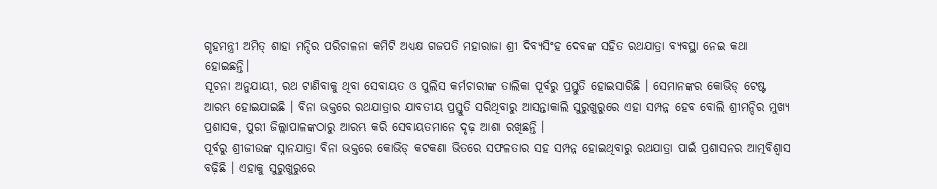ଗୃହମନ୍ତ୍ରୀ ଅମିତ୍ ଶାହା ମନ୍ଦିର ପରିଚାଳନା କମିଟି ଅଧ୍ୟକ୍ଷ ଗଜପତି ମହାରାଜା ଶ୍ରୀ ଦିବ୍ୟସିଂହ ଦେବଙ୍କ ସହିତ ରଥଯାତ୍ରା ବ୍ୟବସ୍ଥା ନେଇ କଥା ହୋଇଛନ୍ତି।
ସୂଚନା ଅନୁଯାୟୀ, ରଥ ଟାଣିବାକୁ ଥିବା ସେବାୟତ ଓ ପୁଲିସ କର୍ମଚାରୀଙ୍କ ତାଲିକା ପୂର୍ବରୁ ପ୍ରସ୍ତୁତି ହୋଇସାରିଛି । ସେମାନଙ୍କର କୋଭିଡ୍ ଟେଷ୍ଟ ଆରମ୍ଭ ହୋଇଯାଇଛି । ବିନା ଭକ୍ତରେ ରଥଯାତ୍ରାର ଯାବତୀୟ ପ୍ରସ୍ତୁତି ସରିଥିବାରୁ ଆସନ୍ତାକାଲି ସୁରୁଖୁରୁରେ ଏହା ସମ୍ପନ୍ନ ହେବ ବୋଲି ଶ୍ରୀମନ୍ଦିର ମୁଖ୍ୟ ପ୍ରଶାସକ, ପୁରୀ ଜିଲ୍ଲାପାଳଙ୍କଠାରୁ ଆରମ୍ଭ କରି ସେବାୟତମାନେ ଦୃଢ଼ ଆଶା ରଖିଛନ୍ତି ।
ପୂର୍ବରୁ ଶ୍ରୀଜୀଉଙ୍କ ସ୍ନାନଯାତ୍ରା ବିନା ଭକ୍ତରେ କୋଭିଡ୍ କଟକଣା ଭିତରେ ସଫଳତାର ସହ ସମ୍ପନ୍ନ ହୋଇଥିବାରୁ ରଥଯାତ୍ରା ପାଇଁ ପ୍ରଶାସନର ଆତ୍ମବିଶ୍ୱାସ ବଢ଼ିଛି । ଏହାକୁ ସୁରୁଖୁରୁରେ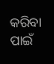କରିବା ପାଇଁ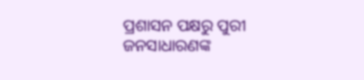ପ୍ରଶାସନ ପକ୍ଷରୁ ପୁରୀ ଜନସାଧାରଣଙ୍କ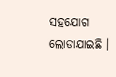ସହଯୋଗ ଲୋଡାଯାଇଛି ।